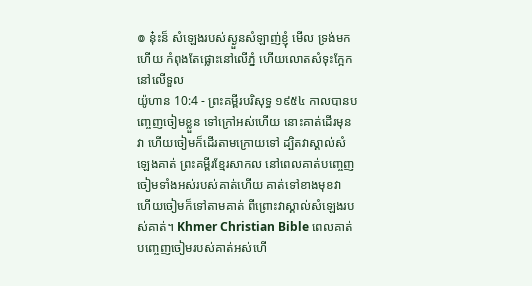៙ នុ៎ះន៏ សំឡេងរបស់ស្ងួនសំឡាញ់ខ្ញុំ មើល ទ្រង់មកហើយ កំពុងតែផ្លោះនៅលើភ្នំ ហើយលោតសំទុះក្អែក នៅលើទួល
យ៉ូហាន 10:4 - ព្រះគម្ពីរបរិសុទ្ធ ១៩៥៤ កាលបានបញ្ចេញចៀមខ្លួន ទៅក្រៅអស់ហើយ នោះគាត់ដើរមុនវា ហើយចៀមក៏ដើរតាមក្រោយទៅ ដ្បិតវាស្គាល់សំឡេងគាត់ ព្រះគម្ពីរខ្មែរសាកល នៅពេលគាត់បញ្ចេញចៀមទាំងអស់របស់គាត់ហើយ គាត់ទៅខាងមុខវា ហើយចៀមក៏ទៅតាមគាត់ ពីព្រោះវាស្គាល់សំឡេងរបស់គាត់។ Khmer Christian Bible ពេលគាត់បញ្ចេញចៀមរបស់គាត់អស់ហើ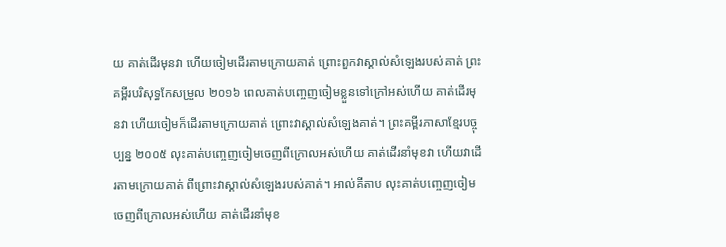យ គាត់ដើរមុនវា ហើយចៀមដើរតាមក្រោយគាត់ ព្រោះពួកវាស្គាល់សំឡេងរបស់គាត់ ព្រះគម្ពីរបរិសុទ្ធកែសម្រួល ២០១៦ ពេលគាត់បញ្ចេញចៀមខ្លួនទៅក្រៅអស់ហើយ គាត់ដើរមុនវា ហើយចៀមក៏ដើរតាមក្រោយគាត់ ព្រោះវាស្គាល់សំឡេងគាត់។ ព្រះគម្ពីរភាសាខ្មែរបច្ចុប្បន្ន ២០០៥ លុះគាត់បញ្ចេញចៀមចេញពីក្រោលអស់ហើយ គាត់ដើរនាំមុខវា ហើយវាដើរតាមក្រោយគាត់ ពីព្រោះវាស្គាល់សំឡេងរបស់គាត់។ អាល់គីតាប លុះគាត់បញ្ចេញចៀមចេញពីក្រោលអស់ហើយ គាត់ដើរនាំមុខ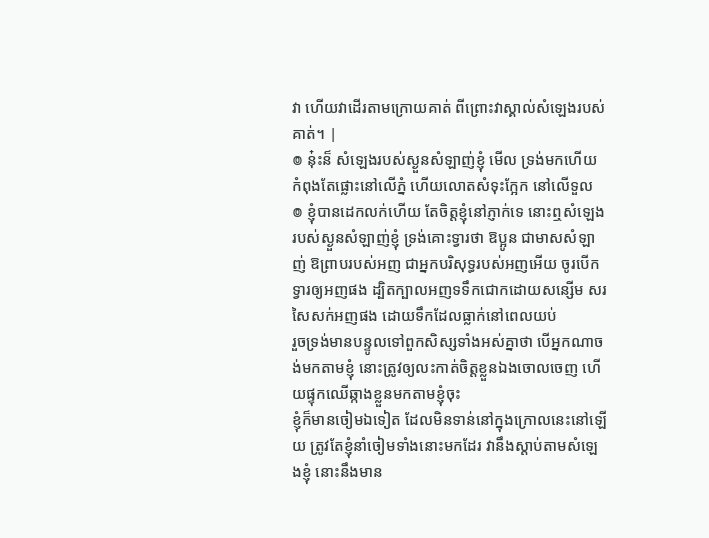វា ហើយវាដើរតាមក្រោយគាត់ ពីព្រោះវាស្គាល់សំឡេងរបស់គាត់។ |
៙ នុ៎ះន៏ សំឡេងរបស់ស្ងួនសំឡាញ់ខ្ញុំ មើល ទ្រង់មកហើយ កំពុងតែផ្លោះនៅលើភ្នំ ហើយលោតសំទុះក្អែក នៅលើទួល
៙ ខ្ញុំបានដេកលក់ហើយ តែចិត្តខ្ញុំនៅភ្ញាក់ទេ នោះឮសំឡេងរបស់ស្ងួនសំឡាញ់ខ្ញុំ ទ្រង់គោះទ្វារថា ឱប្អូន ជាមាសសំឡាញ់ ឱព្រាបរបស់អញ ជាអ្នកបរិសុទ្ធរបស់អញអើយ ចូរបើកទ្វារឲ្យអញផង ដ្បិតក្បាលអញទទឹកជោកដោយសន្សើម សរសៃសក់អញផង ដោយទឹកដែលធ្លាក់នៅពេលយប់
រួចទ្រង់មានបន្ទូលទៅពួកសិស្សទាំងអស់គ្នាថា បើអ្នកណាចង់មកតាមខ្ញុំ នោះត្រូវឲ្យលះកាត់ចិត្តខ្លួនឯងចោលចេញ ហើយផ្ទុកឈើឆ្កាងខ្លួនមកតាមខ្ញុំចុះ
ខ្ញុំក៏មានចៀមឯទៀត ដែលមិនទាន់នៅក្នុងក្រោលនេះនៅឡើយ ត្រូវតែខ្ញុំនាំចៀមទាំងនោះមកដែរ វានឹងស្តាប់តាមសំឡេងខ្ញុំ នោះនឹងមាន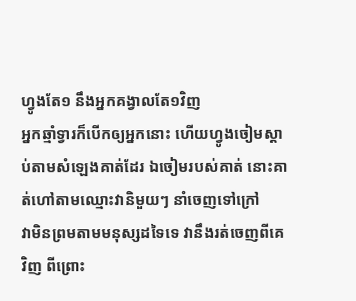ហ្វូងតែ១ នឹងអ្នកគង្វាលតែ១វិញ
អ្នកឆ្មាំទ្វារក៏បើកឲ្យអ្នកនោះ ហើយហ្វូងចៀមស្តាប់តាមសំឡេងគាត់ដែរ ឯចៀមរបស់គាត់ នោះគាត់ហៅតាមឈ្មោះវានិមួយៗ នាំចេញទៅក្រៅ
វាមិនព្រមតាមមនុស្សដទៃទេ វានឹងរត់ចេញពីគេវិញ ពីព្រោះ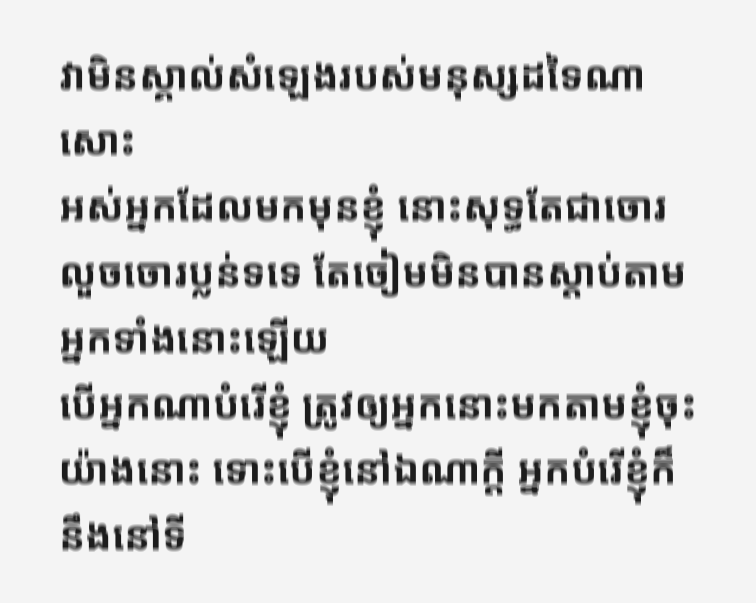វាមិនស្គាល់សំឡេងរបស់មនុស្សដទៃណាសោះ
អស់អ្នកដែលមកមុនខ្ញុំ នោះសុទ្ធតែជាចោរលួចចោរប្លន់ទទេ តែចៀមមិនបានស្តាប់តាមអ្នកទាំងនោះឡើយ
បើអ្នកណាបំរើខ្ញុំ ត្រូវឲ្យអ្នកនោះមកតាមខ្ញុំចុះ យ៉ាងនោះ ទោះបើខ្ញុំនៅឯណាក្តី អ្នកបំរើខ្ញុំក៏នឹងនៅទី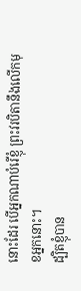នោះដែរ បើអ្នកណាបំរើខ្ញុំ ព្រះវរបិតានឹងលើកមុខអ្នកនោះ។
ដ្បិតខ្ញុំបាន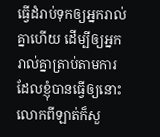ធ្វើដំរាប់ទុកឲ្យអ្នករាល់គ្នាហើយ ដើម្បីឲ្យអ្នករាល់គ្នាត្រាប់តាមការដែលខ្ញុំបានធ្វើឲ្យនោះ
លោកពីឡាត់ក៏សួ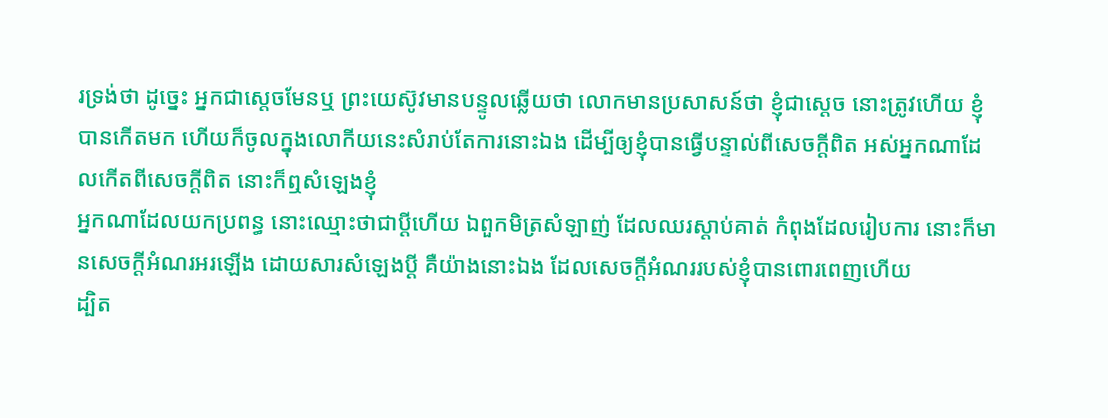រទ្រង់ថា ដូច្នេះ អ្នកជាស្តេចមែនឬ ព្រះយេស៊ូវមានបន្ទូលឆ្លើយថា លោកមានប្រសាសន៍ថា ខ្ញុំជាស្តេច នោះត្រូវហើយ ខ្ញុំបានកើតមក ហើយក៏ចូលក្នុងលោកីយនេះសំរាប់តែការនោះឯង ដើម្បីឲ្យខ្ញុំបានធ្វើបន្ទាល់ពីសេចក្ដីពិត អស់អ្នកណាដែលកើតពីសេចក្ដីពិត នោះក៏ឮសំឡេងខ្ញុំ
អ្នកណាដែលយកប្រពន្ធ នោះឈ្មោះថាជាប្ដីហើយ ឯពួកមិត្រសំឡាញ់ ដែលឈរស្តាប់គាត់ កំពុងដែលរៀបការ នោះក៏មានសេចក្ដីអំណរអរឡើង ដោយសារសំឡេងប្ដី គឺយ៉ាងនោះឯង ដែលសេចក្ដីអំណររបស់ខ្ញុំបានពោរពេញហើយ
ដ្បិត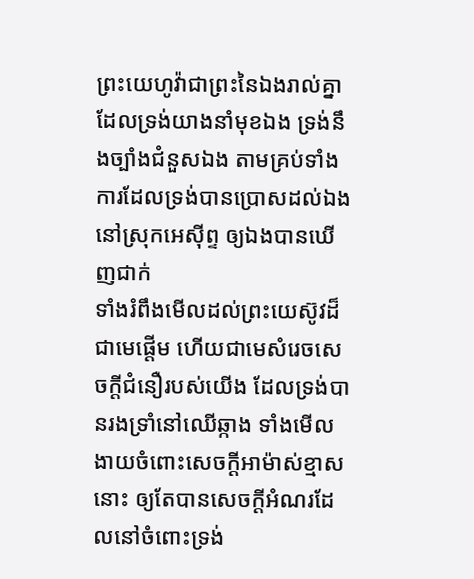ព្រះយេហូវ៉ាជាព្រះនៃឯងរាល់គ្នា ដែលទ្រង់យាងនាំមុខឯង ទ្រង់នឹងច្បាំងជំនួសឯង តាមគ្រប់ទាំងការដែលទ្រង់បានប្រោសដល់ឯងនៅស្រុកអេស៊ីព្ទ ឲ្យឯងបានឃើញជាក់
ទាំងរំពឹងមើលដល់ព្រះយេស៊ូវដ៏ជាមេផ្តើម ហើយជាមេសំរេចសេចក្ដីជំនឿរបស់យើង ដែលទ្រង់បានរងទ្រាំនៅឈើឆ្កាង ទាំងមើលងាយចំពោះសេចក្ដីអាម៉ាស់ខ្មាសនោះ ឲ្យតែបានសេចក្ដីអំណរដែលនៅចំពោះទ្រង់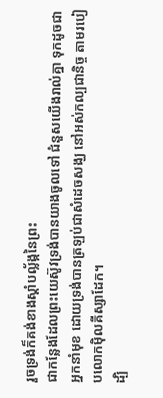រួចទ្រង់ក៏គង់ខាងស្តាំបល្ល័ង្កនៃព្រះ
ជាកន្លែងដែលព្រះយេស៊ូវទ្រង់បានយាងចូលទៅ ជំនួសយើងរាល់គ្នា ទុកដូចជាអ្នកនាំមុខ ដោយទ្រង់បានត្រឡប់ជាសំដេចសង្ឃ នៅអស់កល្បជានិច្ច តាមរបៀបលោកម៉ិលគីស្សាដែក។
ដ្បិ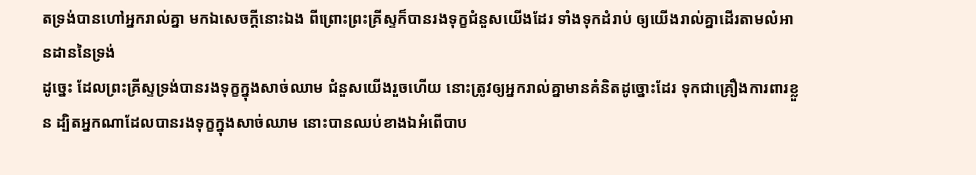តទ្រង់បានហៅអ្នករាល់គ្នា មកឯសេចក្ដីនោះឯង ពីព្រោះព្រះគ្រីស្ទក៏បានរងទុក្ខជំនួសយើងដែរ ទាំងទុកដំរាប់ ឲ្យយើងរាល់គ្នាដើរតាមលំអានដាននៃទ្រង់
ដូច្នេះ ដែលព្រះគ្រីស្ទទ្រង់បានរងទុក្ខក្នុងសាច់ឈាម ជំនួសយើងរួចហើយ នោះត្រូវឲ្យអ្នករាល់គ្នាមានគំនិតដូច្នោះដែរ ទុកជាគ្រឿងការពារខ្លួន ដ្បិតអ្នកណាដែលបានរងទុក្ខក្នុងសាច់ឈាម នោះបានឈប់ខាងឯអំពើបាប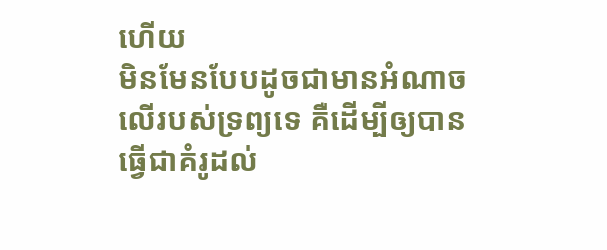ហើយ
មិនមែនបែបដូចជាមានអំណាចលើរបស់ទ្រព្យទេ គឺដើម្បីឲ្យបានធ្វើជាគំរូដល់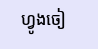ហ្វូងចៀ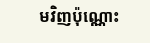មវិញប៉ុណ្ណោះ